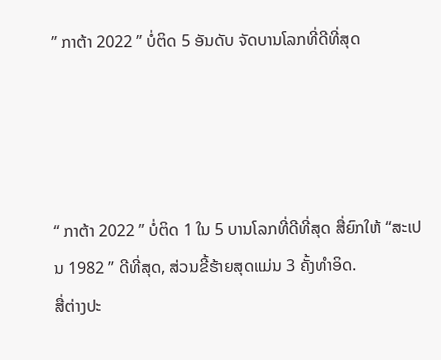” ກາຕ້າ 2022 ” ບໍ່ຕິດ 5 ອັນດັບ ຈັດບານໂລກທີ່ດີທີ່ສຸດ




“ ກາຕ້າ 2022 ” ບໍ່ຕິດ 1 ໃນ 5 ບານໂລກທີ່ດີທີ່ສຸດ ສື່ຍົກໃຫ້ “ສະເປນ 1982 ” ດີທີ່ສຸດ, ສ່ວນຂີ້ຮ້າຍສຸດແມ່ນ 3 ຄັ້ງທຳອິດ.
ສື່ຕ່າງປະ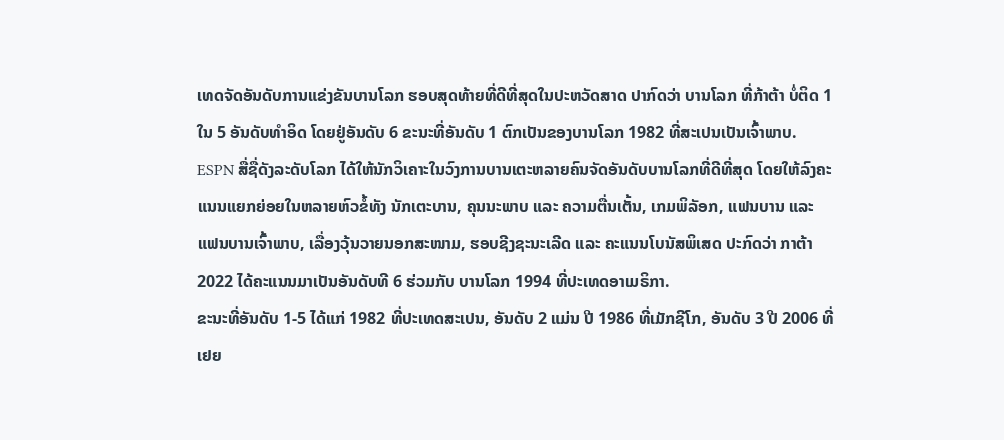ເທດຈັດອັນດັບການແຂ່ງຂັນບານໂລກ ຮອບສຸດທ້າຍທີ່ດີທີ່ສຸດໃນປະຫວັດສາດ ປາກົດວ່າ ບານໂລກ ທີ່ກ້າຕ້າ ບໍ່ຕິດ 1 ໃນ 5 ອັນດັບທຳອິດ ໂດຍຢູ່ອັນດັບ 6 ຂະນະທີ່ອັນດັບ 1 ຕົກເປັນຂອງບານໂລກ 1982 ທີ່ສະເປນເປັນເຈົ້າພາບ.
ESPN ສື່ຊື່ດັງລະດັບໂລກ ໄດ້ໃຫ້ນັກວິເຄາະໃນວົງການບານເຕະຫລາຍຄົນຈັດອັນດັບບານໂລກທີ່ດີທີ່ສຸດ ໂດຍໃຫ້ລົງຄະແນນແຍກຍ່ອຍໃນຫລາຍຫົວຂໍ້ທັງ ນັກເຕະບານ, ຄຸນນະພາບ ແລະ ຄວາມຕື່ນເຕັ້ນ, ເກມພິລັອກ, ແຟນບານ ແລະ ແຟນບານເຈົ້າພາບ, ເລື່ອງວຸ້ນວາຍນອກສະໜາມ, ຮອບຊີງຊະນະເລີດ ແລະ ຄະແນນໂບນັສພິເສດ ປະກົດວ່າ ກາຕ້າ 2022 ໄດ້ຄະແນນມາເປັນອັນດັບທີ 6 ຮ່ວມກັບ ບານໂລກ 1994 ທີ່ປະເທດອາເມຣິກາ.
ຂະນະທີ່ອັນດັບ 1-5 ໄດ້ແກ່ 1982 ທີ່ປະເທດສະເປນ, ອັນດັບ 2 ແມ່ນ ປີ 1986 ທີ່ເມັກຊີໂກ, ອັນດັບ 3 ປີ 2006 ທີ່ເຢຍ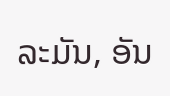ລະມັນ, ອັນ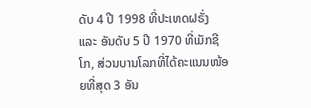ດັບ 4 ປີ 1998 ທີ່ປະເທດຝຣັ່ງ ແລະ ອັນດັບ 5 ປີ 1970 ທີ່ເມັກຊີໂກ, ສ່ວນບານໂລກທີ່ໄດ້ຄະແນນໜ້ອຍທີ່ສຸດ 3 ອັນ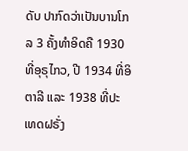ດັບ ປາກົດວ່າເປັນບານໂກລ 3 ຄັ້ງທຳອິດຄື 1930 ທີ່ອຸຣຸໄກວ, ປີ 1934 ທີ່ອິຕາລີ ແລະ 1938 ທີ່ປະເທດຝຣັ່ງ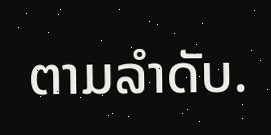ຕາມລຳດັບ.